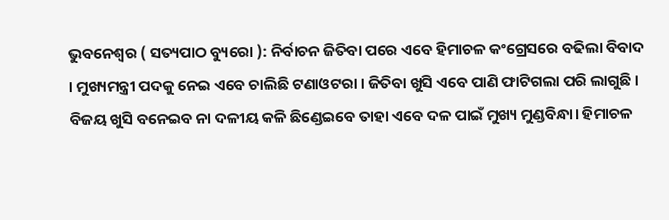ଭୁବନେଶ୍ୱର ( ସତ୍ୟପାଠ ବ୍ୟୁରୋ ): ନିର୍ବାଚନ ଜିତିବା ପରେ ଏବେ ହିମାଚଳ କଂଗ୍ରେସରେ ବଢିଲା ବିବାଦ । ମୁଖ୍ୟମନ୍ତ୍ରୀ ପଦକୁ ନେଇ ଏବେ ଚାଲିଛି ଟଣାଓଟରା । ଜିତିବା ଖୁସି ଏବେ ପାଣି ଫାଟିଗଲା ପରି ଲାଗୁଛି । ବିଜୟ ଖୁସି ବନେଇବ ନା ଦଳୀୟ କଳି ଛିଣ୍ଡେଇବେ ତାହା ଏବେ ଦଳ ପାଇଁ ମୁଖ୍ୟ ମୁଣ୍ଡବିନ୍ଧା। ହିମାଚଳ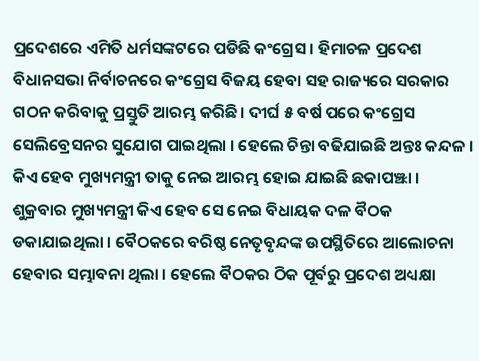ପ୍ରଦେଶରେ ଏମିତି ଧର୍ମସଙ୍କଟରେ ପଡିଛି କଂଗ୍ରେସ । ହିମାଚଳ ପ୍ରଦେଶ ବିଧାନସଭା ନିର୍ବାଚନରେ କଂଗ୍ରେସ ବିଜୟ ହେବା ସହ ରାଜ୍ୟରେ ସରକାର ଗଠନ କରିବାକୁ ପ୍ରସ୍ତୁତି ଆରମ୍ଭ କରିଛି। ଦୀର୍ଘ ୫ ବର୍ଷ ପରେ କଂଗ୍ରେସ ସେଲିବ୍ରେସନର ସୁଯୋଗ ପାଇଥିଲା । ହେଲେ ଚିନ୍ତା ବଢିଯାଇଛି ଅନ୍ତଃ କନ୍ଦଳ । କିଏ ହେବ ମୁଖ୍ୟମନ୍ତ୍ରୀ ତାକୁ ନେଇ ଆରମ୍ଭ ହୋଇ ଯାଇଛି ଛକାପଞ୍ଝା ।
ଶୁକ୍ରବାର ମୁଖ୍ୟମନ୍ତ୍ରୀ କିଏ ହେବ ସେ ନେଇ ବିଧାୟକ ଦଳ ବୖଠକ ଡକାଯାଇଥିଲା । ବୈଠକରେ ବରିଷ୍ଠ ନେତୃବୃନ୍ଦଙ୍କ ଉପସ୍ଥିତିରେ ଆଲୋଚନା ହେବାର ସମ୍ଭାବନା ଥିଲା । ହେଲେ ବୖଠକର ଠିକ ପୂର୍ବରୁ ପ୍ରଦେଶ ଅଧ୍ୟକ୍ଷା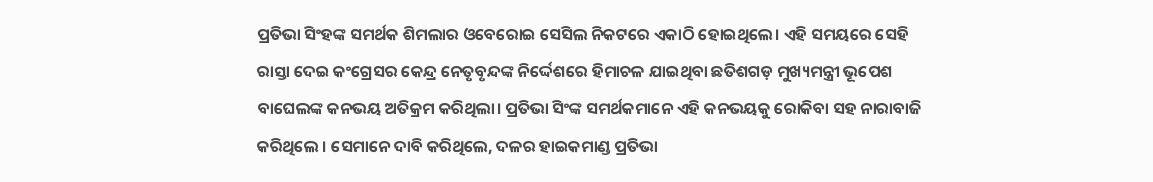ପ୍ରତିଭା ସିଂହଙ୍କ ସମର୍ଥକ ଶିମଲାର ଓବେରୋଇ ସେସିଲ ନିକଟରେ ଏକାଠି ହୋଇଥିଲେ। ଏହି ସମୟରେ ସେହି ରାସ୍ତା ଦେଇ କଂଗ୍ରେସର କେନ୍ଦ୍ର ନେତୃବୃନ୍ଦଙ୍କ ନିର୍ଦ୍ଦେଶରେ ହିମାଚଳ ଯାଇଥିବା ଛତିଶଗଡ଼ ମୁଖ୍ୟମନ୍ତ୍ରୀ ଭୂପେଶ ବାଘେଲଙ୍କ କନଭୟ ଅତିକ୍ରମ କରିଥିଲା। ପ୍ରତିଭା ସିଂଙ୍କ ସମର୍ଥକମାନେ ଏହି କନଭୟକୁ ରୋକିବା ସହ ନାରାବାଜି କରିଥିଲେ । ସେମାନେ ଦାବି କରିଥିଲେ, ଦଳର ହାଇକମାଣ୍ଡ ପ୍ରତିଭା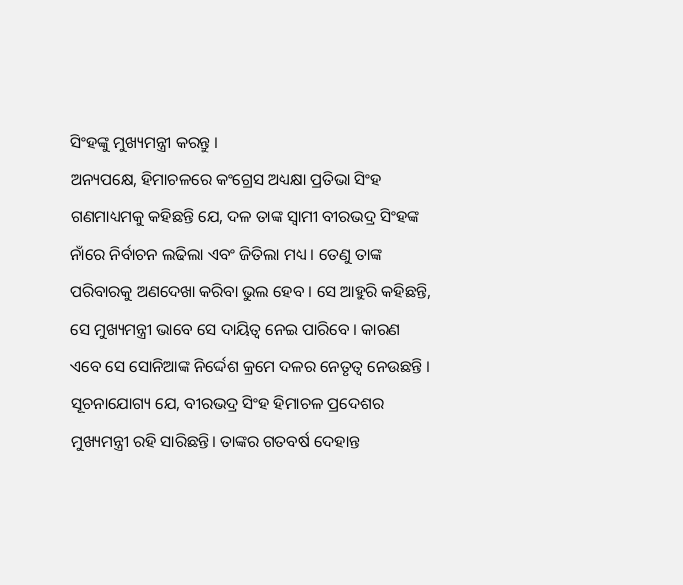ସିଂହଙ୍କୁ ମୁଖ୍ୟମନ୍ତ୍ରୀ କରନ୍ତୁ ।
ଅନ୍ୟପକ୍ଷେ, ହିମାଚଳରେ କଂଗ୍ରେସ ଅଧ୍ୟକ୍ଷା ପ୍ରତିଭା ସିଂହ ଗଣମାଧ୍ୟମକୁ କହିଛନ୍ତି ଯେ, ଦଳ ତାଙ୍କ ସ୍ୱାମୀ ବୀରଭଦ୍ର ସିଂହଙ୍କ ନାଁରେ ନିର୍ବାଚନ ଲଢିଲା ଏବଂ ଜିତିଲା ମଧ୍ୟ । ତେଣୁ ତାଙ୍କ ପରିବାରକୁ ଅଣଦେଖା କରିବା ଭୁଲ ହେବ । ସେ ଆହୁରି କହିଛନ୍ତି, ସେ ମୁଖ୍ୟମନ୍ତ୍ରୀ ଭାବେ ସେ ଦାୟିତ୍ୱ ନେଇ ପାରିବେ । କାରଣ ଏବେ ସେ ସୋନିଆଙ୍କ ନିର୍ଦ୍ଦେଶ କ୍ରମେ ଦଳର ନେତୃତ୍ୱ ନେଉଛନ୍ତି ।
ସୂଚନାଯୋଗ୍ୟ ଯେ, ବୀରଭଦ୍ର ସିଂହ ହିମାଚଳ ପ୍ରଦେଶର ମୁଖ୍ୟମନ୍ତ୍ରୀ ରହି ସାରିଛନ୍ତି। ତାଙ୍କର ଗତବର୍ଷ ଦେହାନ୍ତ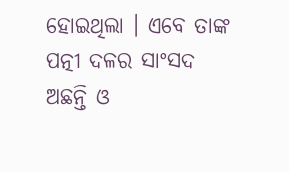ହୋଇଥିଲା । ଏବେ ତାଙ୍କ ପତ୍ନୀ ଦଳର ସାଂସଦ ଅଛନ୍ତି ଓ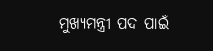ମୁଖ୍ୟମନ୍ତ୍ରୀ ପଦ ପାଇଁ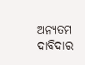ଅନ୍ୟତମ ଦାବିଦାର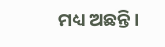ମଧ୍ୟ ଅଛନ୍ତି।